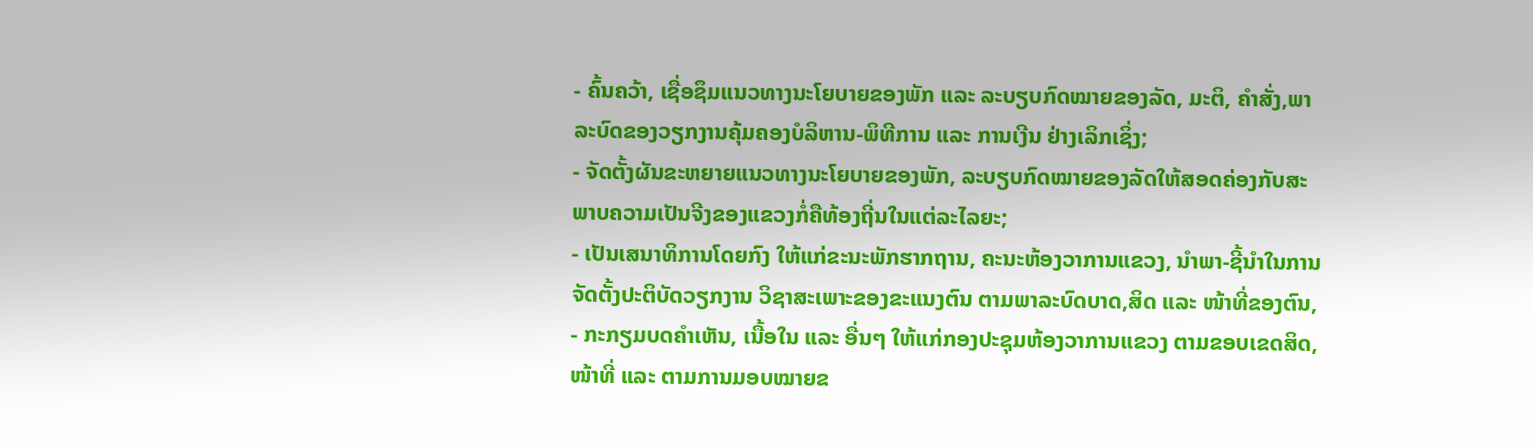- ຄົ້ນຄວ້າ, ເຊື່ອຊຶມແນວທາງນະໂຍບາຍຂອງພັກ ແລະ ລະບຽບກົດໝາຍຂອງລັດ, ມະຕິ, ຄຳສັ່ງ,ພາລະບົດຂອງວຽກງານຄຸ້ມຄອງບໍລິຫານ-ພິທີການ ແລະ ການເງີນ ຢ່າງເລິກເຊິ່ງ;
- ຈັດຕັ້ງຜັນຂະຫຍາຍແນວທາງນະໂຍບາຍຂອງພັກ, ລະບຽບກົດໝາຍຂອງລັດໃຫ້ສອດຄ່ອງກັບສະພາບຄວາມເປັນຈີງຂອງແຂວງກໍ່ຄືທ້ອງຖີ່ນໃນແຕ່ລະໄລຍະ;
- ເປັນເສນາທິການໂດຍກົງ ໃຫ້ແກ່ຂະນະພັກຮາກຖານ, ຄະນະຫ້ອງວາການແຂວງ, ນຳພາ-ຊີ້ນຳໃນການຈັດຕັ້ງປະຕິບັດວຽກງານ ວິຊາສະເພາະຂອງຂະແນງຕົນ ຕາມພາລະບົດບາດ,ສິດ ແລະ ໜ້າທີ່ຂອງຕົນ,
- ກະກຽມບດຄຳເຫັນ, ເນື້ອໃນ ແລະ ອື່ນໆ ໃຫ້ແກ່ກອງປະຊຸມຫ້ອງວາການແຂວງ ຕາມຂອບເຂດສິດ,ໜ້າທີ່ ແລະ ຕາມການມອບໝາຍຂ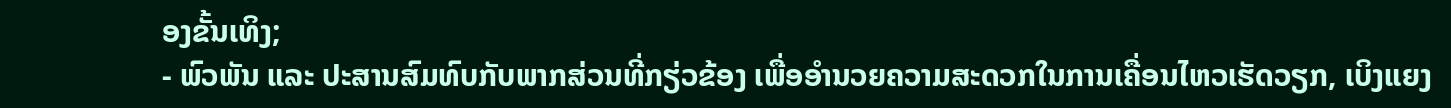ອງຂັ້ນເທິງ;
- ພົວພັນ ແລະ ປະສານສົມທົບກັບພາກສ່ວນທີ່ກຽ່ວຂ້ອງ ເພື່ອອຳນວຍຄວາມສະດວກໃນການເຄື່ອນໄຫວເຮັດວຽກ, ເບິງແຍງ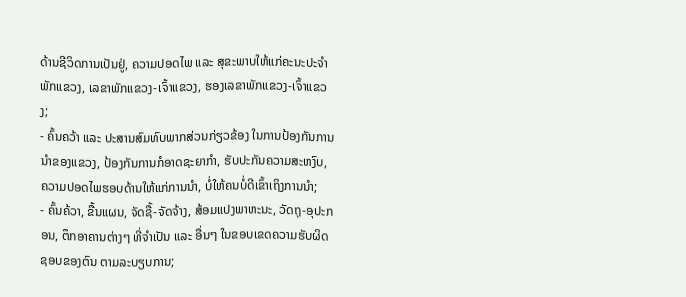ດ້ານຊີວິດການເປັນຢູ່, ຄວາມປອດໄພ ແລະ ສຸຂະພາບໃຫ້ແກ່ຄະນະປະຈຳພັກແຂວງ, ເລຂາພັກແຂວງ-ເຈົ້າແຂວງ, ຮອງເລຂາພັກແຂວງ-ເຈົ້າແຂວງ;
- ຄົ້ນຄວ້າ ແລະ ປະສານສົມທົບພາກສ່ວນກ່ຽວຂ້ອງ ໃນການປ້ອງກັນການນຳຂອງແຂວງ, ປ້ອງກັນການກໍອາດຊະຍາກຳ, ຮັບປະກັນຄວາມສະຫງົບ, ຄວາມປອດໄພຮອບດ້ານໃຫ້ແກ່ການນຳ, ບໍ່ໃຫ້ຄນບໍ່ດີເຂົ້າເຖິງການນຳ;
- ຄົ້ນຄ້ວາ, ຂື້ນແຜນ, ຈັດຊື້-ຈັດຈ້າງ, ສ້ອມແປງພາຫະນະ, ວັດຖຸ-ອຸປະກອນ, ຕຶກອາຄານຕ່າງໆ ທີ່ຈຳເປັນ ແລະ ອື່ນໆ ໃນຂອບເຂດຄວາມຮັບຜິດຊອບຂອງຕົນ ຕາມລະບຽບການ;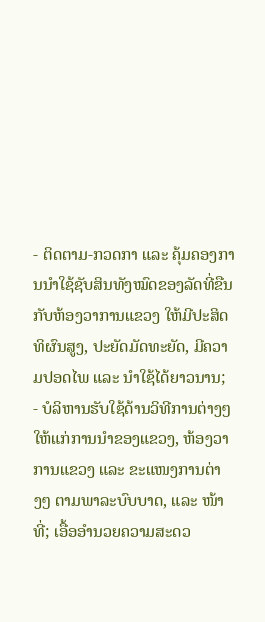- ຕິດຕາມ-ກວດກາ ແລະ ຄຸ້ມຄອງການນຳໃຊ້ຊັບສິນທັງໝົດຂອງລັດທີ່ຂືນກັບຫ້ອງວາການແຂວງ ໃຫ້ມີປະສິດທິຜົນສູງ, ປະຍັດມັດທະຍັດ, ມີຄວາມປອດໄພ ແລະ ນຳໃຊ້ໄດ້ຍາວນານ;
- ບໍລິຫານຮັບໃຊ້ດ້ານວິທີການຕ່າງໆ ໃຫ້ແກ່ການນຳຂອງແຂວງ, ຫ້ອງວາການແຂວງ ແລະ ຂະແໜງການຕ່າງໆ ຕາມພາລະບົບບາດ, ແລະ ໜ້າທີ່; ເອື້ອອຳນວຍຄວາມສະດວ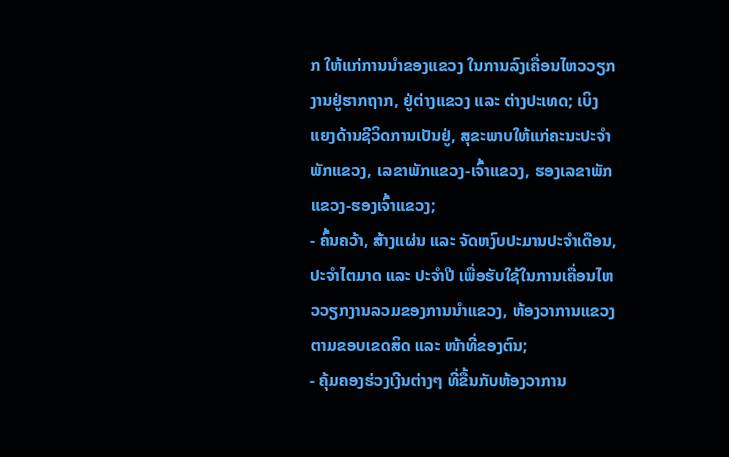ກ ໃຫ້ແກ່ການນຳຂອງແຂວງ ໃນການລົງເຄື່ອນໄຫວວຽກງານຢູ່ຮາກຖາກ, ຢູ່ຕ່າງແຂວງ ແລະ ຕ່າງປະເທດ; ເບິງແຍງດ້ານຊີວິດການເປັນຢູ່, ສຸຂະພາບໃຫ້ແກ່ຄະນະປະຈຳພັກແຂວງ, ເລຂາພັກແຂວງ-ເຈົ້າແຂວງ, ຮອງເລຂາພັກແຂວງ-ຮອງເຈົ້າແຂວງ;
- ຄົ້ນຄວ້າ, ສ້າງແຜ່ນ ແລະ ຈັດຫງົບປະມານປະຈຳເດືອນ, ປະຈຳໄຕມາດ ແລະ ປະຈຳປີ ເພື່ອຮັບໃຊ້ໃນການເຄື່ອນໄຫວວຽກງານລວມຂອງການນຳແຂວງ, ຫ້ອງວາການແຂວງ ຕາມຂອບເຂດສິດ ແລະ ໜ້າທີ່ຂອງຕົນ;
- ຄຸ້ມຄອງຮ່ວງເງີນຕ່າງໆ ທີ່ຂື້ນກັບຫ້ອງວາການ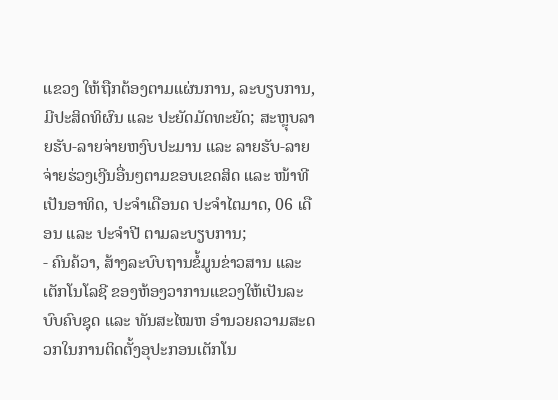ແຂວງ ໃຫ້ຖືກຕ້ອງຕາມແຜ່ນການ, ລະບຽບການ, ມີປະສິດທິຜົນ ແລະ ປະຍັດມັດທະຍັດ; ສະຫຼຸບລາຍຮັບ-ລາຍຈ່າຍຫງົບປະມານ ແລະ ລາຍຮັບ-ລາຍຈ່າຍຮ່ວງເງີນອື່ນໆຕາມຂອບເຂດສິດ ແລະ ໜ້າທີ ເປັນອາທິດ, ປະຈຳເດືອນດ ປະຈຳໄຕມາດ, 06 ເດືອນ ແລະ ປະຈຳປີ ຕາມລະບຽບການ;
- ຄົນຄ້ວາ, ສ້າງລະບົບຖານຂໍ້ມູນຂ່າວສານ ແລະ ເຕັກໂນໂລຊີ ຂອງຫ້ອງວາການແຂວງໃຫ້ເປັນລະບົບຄົບຊຸດ ແລະ ທັນສະໄໝຫ ອຳນວຍຄວາມສະດວກໃນການຕິດຕັ້ງອຸປະກອນເຕັກໂນ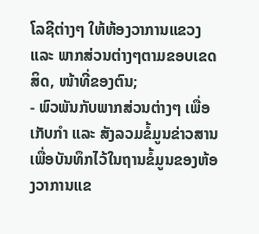ໂລຊີຕ່າງໆ ໃຫ້ຫ້ອງວາການແຂວງ ແລະ ພາກສ່ວນຕ່າງໆຕາມຂອບເຂດສິດ, ໜ້າທີ່ຂອງຕົນ;
- ພົວພັນກັບພາກສ່ວນຕ່າງໆ ເພື່ອເກັບກຳ ແລະ ສັງລວມຂໍ້ມູນຂ່າວສານ ເພື່ອບັນທຶກໄວ້ໃນຖານຂໍ້ມູນຂອງຫ້ອງວາການແຂ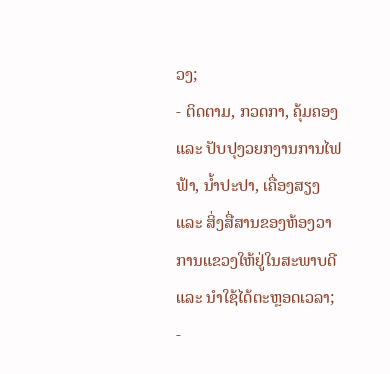ວງ;
- ຕິດຕາມ, ກວດກາ, ຄຸ້ມຄອງ ແລະ ປັບປຸງວຍກງານການໄຟຟ້າ, ນ້ຳປະປາ, ເຄື່ອງສຽງ ແລະ ສິ່ງສື່ສານຂອງຫ້ອງວາການແຂວງໃຫ້ຢູ່ໃນສະພາບດີ ແລະ ນຳໃຊ້ໄດ້ຕະຫຼອດເວລາ;
-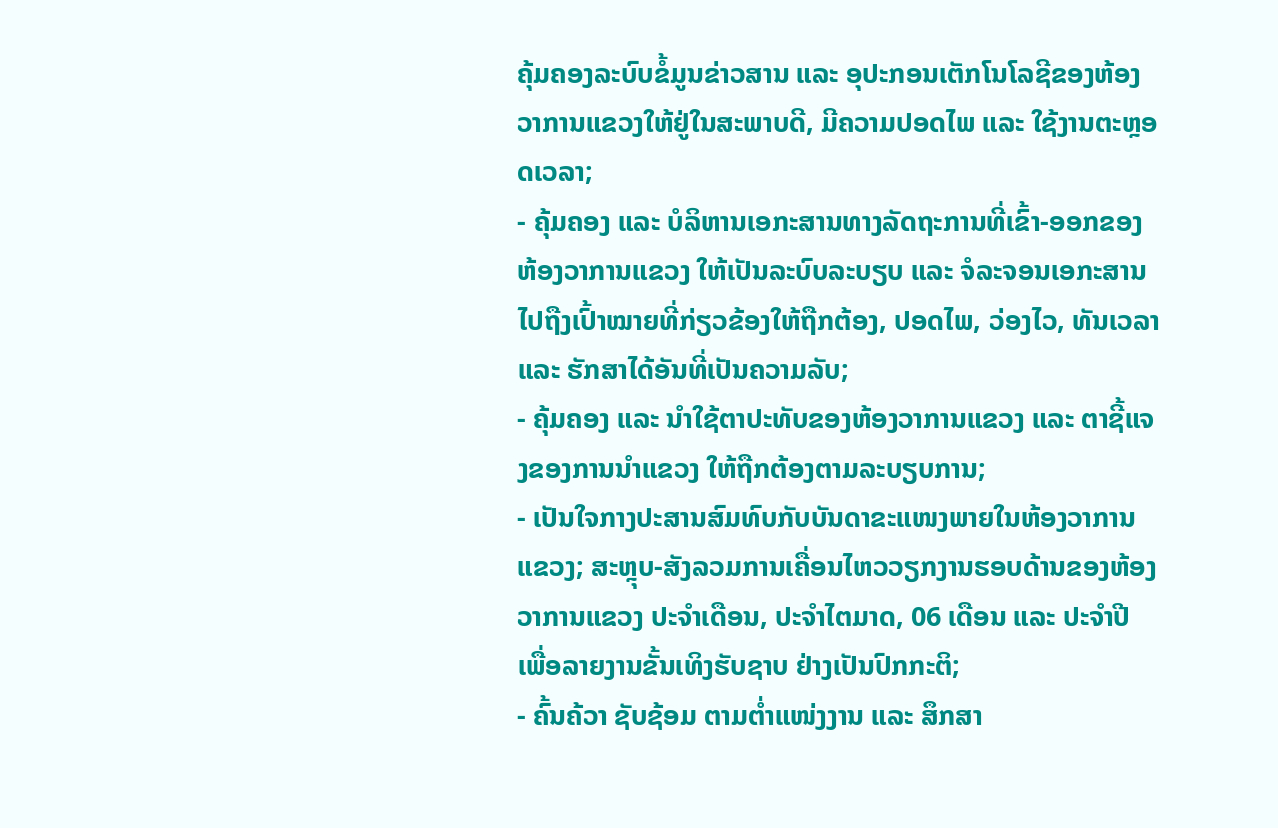ຄຸ້ມຄອງລະບົບຂໍ້ມູນຂ່າວສານ ແລະ ອຸປະກອນເຕັກໂນໂລຊີຂອງຫ້ອງວາການແຂວງໃຫ້ຢູ່ໃນສະພາບດີ, ມີຄວາມປອດໄພ ແລະ ໃຊ້ງານຕະຫຼອດເວລາ;
- ຄຸ້ມຄອງ ແລະ ບໍລິຫານເອກະສານທາງລັດຖະການທີ່ເຂົ້າ-ອອກຂອງຫ້ອງວາການແຂວງ ໃຫ້ເປັນລະບົບລະບຽບ ແລະ ຈໍລະຈອນເອກະສານໄປຖືງເປົ້າໝາຍທີ່ກ່ຽວຂ້ອງໃຫ້ຖືກຕ້ອງ, ປອດໄພ, ວ່ອງໄວ, ທັນເວລາ ແລະ ຮັກສາໄດ້ອັນທີ່ເປັນຄວາມລັບ;
- ຄຸ້ມຄອງ ແລະ ນຳໃຊ້ຕາປະທັບຂອງຫ້ອງວາການແຂວງ ແລະ ຕາຊີ້ແຈງຂອງການນຳແຂວງ ໃຫ້ຖືກຕ້ອງຕາມລະບຽບການ;
- ເປັນໃຈກາງປະສານສົມທົບກັບບັນດາຂະແໜງພາຍໃນຫ້ອງວາການແຂວງ; ສະຫຼຸບ-ສັງລວມການເຄື່ອນໄຫວວຽກງານຮອບດ້ານຂອງຫ້ອງວາການແຂວງ ປະຈຳເດືອນ, ປະຈຳໄຕມາດ, 06 ເດືອນ ແລະ ປະຈຳປີ ເພື່ອລາຍງານຂັ້ນເທິງຮັບຊາບ ຢ່າງເປັນປົກກະຕິ;
- ຄົ້ນຄ້ວາ ຊັບຊ້ອມ ຕາມຕ່ຳແໜ່ງງານ ແລະ ສຶກສາ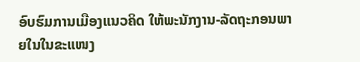ອົບຮົມການເມືອງແນວຄິດ ໃຫ້ພະນັກງານ-ລັດຖະກອນພາຍໃນໃນຂະແໜງ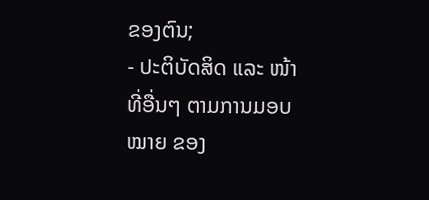ຂອງຕົນ;
- ປະຕິບັດສິດ ແລະ ໜ້າທີ່ອື່ນໆ ຕາມການມອບໝາຍ ຂອງ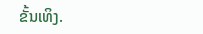ຂັ້ນເທິງ.